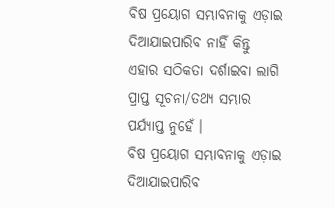ବିଷ ପ୍ରୟୋଗ ସମ୍ଭାବନାକୁ ଏଡ଼ାଇ ଦିଆଯାଇପାରିବ ନାହିଁ କିନ୍ତୁ ଏହାର ସଠିକତା ଦର୍ଶାଇବା ଲାଗି ପ୍ରାପ୍ତ ସୂଚନା/ତଥ୍ୟ ସମ୍ଭାର ପର୍ଯ୍ୟାପ୍ତ ନୁହେଁ ।
ବିଷ ପ୍ରୟୋଗ ସମ୍ଭାବନାକୁ ଏଡ଼ାଇ ଦିଆଯାଇପାରିବ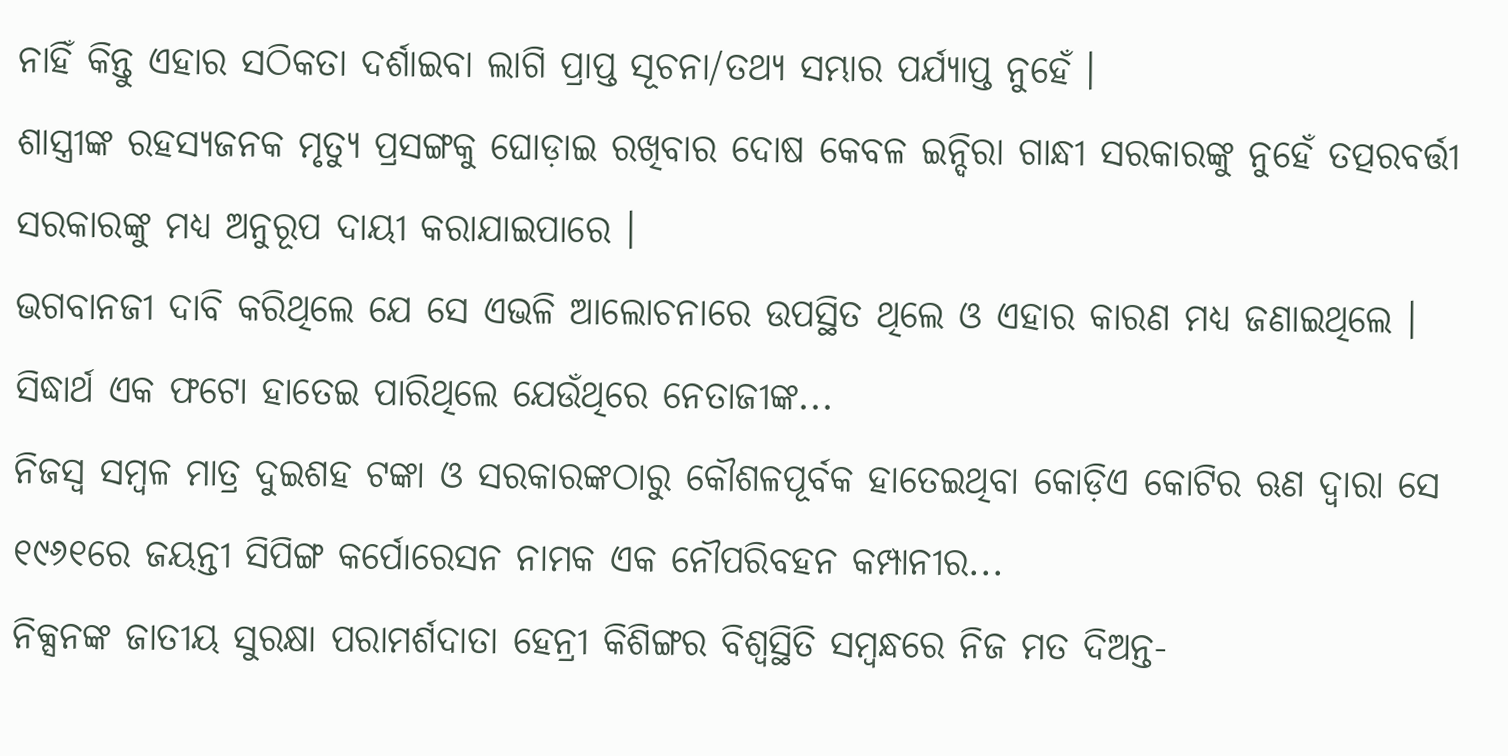ନାହିଁ କିନ୍ତୁ ଏହାର ସଠିକତା ଦର୍ଶାଇବା ଲାଗି ପ୍ରାପ୍ତ ସୂଚନା/ତଥ୍ୟ ସମ୍ଭାର ପର୍ଯ୍ୟାପ୍ତ ନୁହେଁ ।
ଶାସ୍ତ୍ରୀଙ୍କ ରହସ୍ୟଜନକ ମୃତ୍ୟୁ ପ୍ରସଙ୍ଗକୁ ଘୋଡ଼ାଇ ରଖିବାର ଦୋଷ କେବଳ ଇନ୍ଦିରା ଗାନ୍ଧୀ ସରକାରଙ୍କୁ ନୁହେଁ ତତ୍ପରବର୍ତ୍ତୀ ସରକାରଙ୍କୁ ମଧ୍ୟ ଅନୁରୂପ ଦାୟୀ କରାଯାଇପାରେ ।
ଭଗବାନଜୀ ଦାବି କରିଥିଲେ ଯେ ସେ ଏଭଳି ଆଲୋଚନାରେ ଉପସ୍ଥିତ ଥିଲେ ଓ ଏହାର କାରଣ ମଧ୍ୟ ଜଣାଇଥିଲେ । ସିଦ୍ଧାର୍ଥ ଏକ ଫଟୋ ହାତେଇ ପାରିଥିଲେ ଯେଉଁଥିରେ ନେତାଜୀଙ୍କ...
ନିଜସ୍ୱ ସମ୍ବଳ ମାତ୍ର ଦୁଇଶହ ଟଙ୍କା ଓ ସରକାରଙ୍କଠାରୁ କୌଶଳପୂର୍ବକ ହାତେଇଥିବା କୋଡ଼ିଏ କୋଟିର ଋଣ ଦ୍ୱାରା ସେ ୧୯୬୧ରେ ଜୟନ୍ତୀ ସିପିଙ୍ଗ କର୍ପୋରେସନ ନାମକ ଏକ ନୌପରିବହନ କମ୍ପାନୀର...
ନିକ୍ସନଙ୍କ ଜାତୀୟ ସୁରକ୍ଷା ପରାମର୍ଶଦାତା ହେନ୍ରୀ କିଶିଙ୍ଗର ବିଶ୍ୱସ୍ଥିତି ସମ୍ବନ୍ଧରେ ନିଜ ମତ ଦିଅନ୍ତ-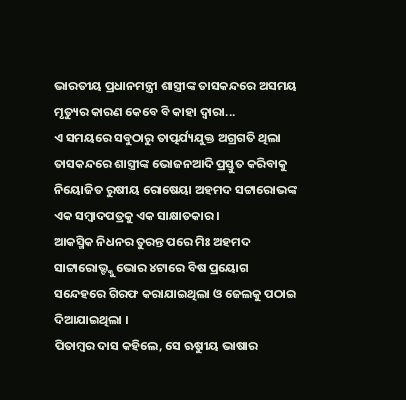ଭାରତୀୟ ପ୍ରଧାନମନ୍ତ୍ରୀ ଶାସ୍ତ୍ରୀଙ୍କ ତାସକନ୍ଦରେ ଅସମୟ ମୃତ୍ୟୁର କାରଣ କେବେ ବି କାହା ଦ୍ୱାରା...
ଏ ସମୟରେ ସବୁଠାରୁ ତାତ୍ପର୍ଯ୍ୟଯୁକ୍ତ ଅଗ୍ରଗତି ଥିଲା ତାସକନ୍ଦରେ ଶାସ୍ତ୍ରୀଙ୍କ ଭୋଜନଆଦି ପ୍ରସ୍ତୁତ କରିବାକୁ ନିୟୋଜିତ ରୁଷୀୟ ରୋଷେୟା ଅହମଦ ସଟ୍ଟାରୋଭଙ୍କ ଏକ ସମ୍ବାଦପତ୍ରକୁ ଏକ ସାକ୍ଷାତକାର ।
ଆକସ୍ମିକ ନିଧନର ତୁରନ୍ତ ପରେ ମିଃ ଅହମଦ ସାଟ୍ଟାରୋଭ୍ଙ୍କୁ ଭୋର ୪ଟାରେ ବିଷ ପ୍ରୟୋଗ ସନ୍ଦେହରେ ଗିରଫ କରାଯାଇଥିଲା ଓ ଜେଲକୁ ପଠାଇ ଦିଆଯାଇଥିଲା ।
ପିତାମ୍ବର ଦାସ କହିଲେ, ସେ ଋୁଷୀୟ ଭାଷାର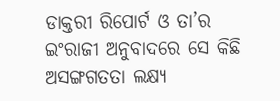ଡାକ୍ତରୀ ରିପୋର୍ଟ ଓ ତା’ର ଇଂରାଜୀ ଅନୁବାଦରେ ସେ କିଛି ଅସଙ୍ଗଗତତା ଲକ୍ଷ୍ୟ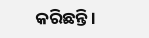କରିଛନ୍ତି ।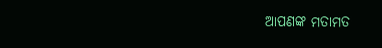ଆପଣଙ୍କ ମତାମତ